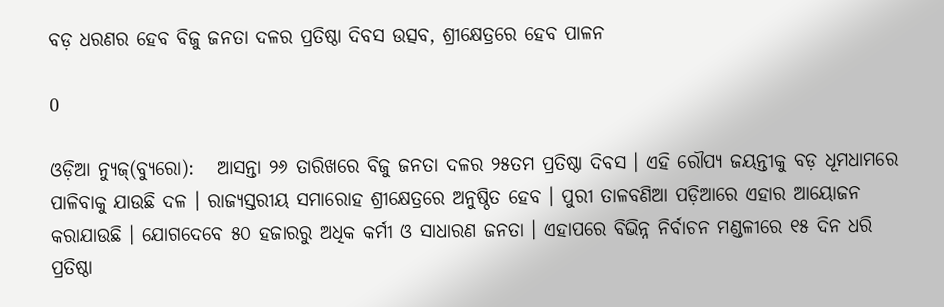ବଡ଼ ଧରଣର ହେବ ବିଜୁ ଜନତା ଦଳର ପ୍ରତିଷ୍ଠା ଦିବସ ଉତ୍ସବ, ଶ୍ରୀକ୍ଷେତ୍ରରେ ହେବ ପାଳନ

0

ଓଡ଼ିଆ ନ୍ୟୁଜ୍(ବ୍ୟୁରୋ):   ଆସନ୍ତା ୨୬ ତାରିଖରେ ବିଜୁ ଜନତା ଦଳର ୨୫ତମ ପ୍ରତିଷ୍ଠା ଦିବସ । ଏହି ରୌପ୍ୟ ଜୟନ୍ତୀକୁ ବଡ଼ ଧୂମଧାମରେ ପାଳିବାକୁ ଯାଉଛି ଦଳ । ରାଜ୍ୟସ୍ତରୀୟ ସମାରୋହ ଶ୍ରୀକ୍ଷେତ୍ରରେ ଅନୁଷ୍ଠିତ ହେବ । ପୁରୀ ତାଳବଣିଆ ପଡ଼ିଆରେ ଏହାର ଆୟୋଜନ କରାଯାଉଛି । ଯୋଗଦେବେ ୫୦ ହଜାରରୁ ଅଧିକ କର୍ମୀ ଓ ସାଧାରଣ ଜନତା । ଏହାପରେ ବିଭିନ୍ନ ନିର୍ବାଚନ ମଣ୍ଡଳୀରେ ୧୫ ଦିନ ଧରି ପ୍ରତିଷ୍ଠା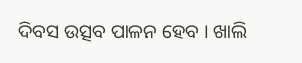ଦିବସ ଉତ୍ସବ ପାଳନ ହେବ । ଖାଲି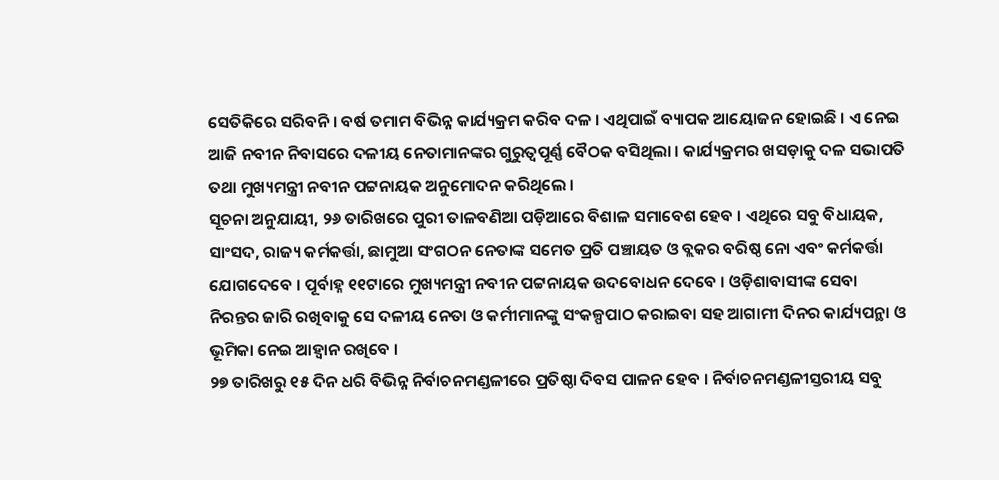ସେତିକିରେ ସରିବନି । ବର୍ଷ ତମାମ ବିଭିନ୍ନ କାର୍ଯ୍ୟକ୍ରମ କରିବ ଦଳ । ଏଥିପାଇଁ ବ୍ୟାପକ ଆୟୋଜନ ହୋଇଛି । ଏ ନେଇ ଆଜି ନବୀନ ନିବାସରେ ଦଳୀୟ ନେତାମାନଙ୍କର ଗୁରୁତ୍ୱପୂର୍ଣ୍ଣ ବୈଠକ ବସିଥିଲା । କାର୍ଯ୍ୟକ୍ରମର ଖସଡ଼ାକୁ ଦଳ ସଭାପତି ତଥା ମୁଖ୍ୟମନ୍ତ୍ରୀ ନବୀନ ପଟ୍ଟନାୟକ ଅନୁମୋଦନ କରିଥିଲେ ।
ସୂଚନା ଅନୁଯାୟୀ, ୨୬ ତାରିଖରେ ପୁରୀ ତାଳବଣିଆ ପଡ଼ିଆରେ ବିଶାଳ ସମାବେଶ ହେବ । ଏଥିରେ ସବୁ ବିଧାୟକ, ସାଂସଦ, ରାଜ୍ୟ କର୍ମକର୍ତ୍ତା, ଛାମୁଆ ସଂଗଠନ ନେତାଙ୍କ ସମେତ ପ୍ରତି ପଞ୍ଚାୟତ ଓ ବ୍ଲକର ବରିଷ୍ଠ ନୋ ଏବଂ କର୍ମକର୍ତ୍ତା ଯୋଗଦେବେ । ପୂର୍ବାହ୍ନ ୧୧ଟାରେ ମୁଖ୍ୟମନ୍ତ୍ରୀ ନବୀନ ପଟ୍ଟନାୟକ ଉଦବୋଧନ ଦେବେ । ଓଡ଼ିଶାବାସୀଙ୍କ ସେବା ନିରନ୍ତର ଜାରି ରଖିବାକୁ ସେ ଦଳୀୟ ନେତା ଓ କର୍ମୀମାନଙ୍କୁ ସଂକଳ୍ପପାଠ କରାଇବା ସହ ଆଗାମୀ ଦିନର କାର୍ଯ୍ୟପନ୍ଥା ଓ ଭୂମିକା ନେଇ ଆହ୍ୱାନ ରଖିବେ ।
୨୭ ତାରିଖରୁ ୧୫ ଦିନ ଧରି ବିଭିନ୍ନ ନିର୍ବାଚନମଣ୍ଡଳୀରେ ପ୍ରତିଷ୍ଠା ଦିବସ ପାଳନ ହେବ । ନିର୍ବାଚନମଣ୍ଡଳୀସ୍ତରୀୟ ସବୁ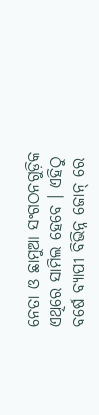ନେତା ଓ ଛାମୁଆ ସଂଗଠନଗୁଡ଼ିକ ଏଥିରେ ସାମିଲ ହେବେ । ଏହିଠୁ ବର୍ଷେ ବ୍ୟାପୀ ବିଭିନ୍ନ ଜୋନ୍ ରେ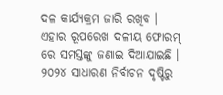ଦଳ କାର୍ଯ୍ୟକ୍ରମ ଜାରି ରଖିବ । ଏହାର ରୂପରେଖ ଦଳୀୟ ଫୋରମ୍ ରେ ସମସ୍ତଙ୍କୁ ଜଣାଇ ଦିଆଯାଇଛି ।
୨୦୨୪ ସାଧାରଣ ନିର୍ବାଚନ ଦୃଷ୍ଟିରୁ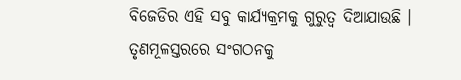ବିଜେଡିର ଏହି ସବୁ କାର୍ଯ୍ୟକ୍ରମକୁ ଗୁରୁତ୍ୱ ଦିଆଯାଉଛି । ତୃଣମୂଳସ୍ତରରେ ସଂଗଠନକୁ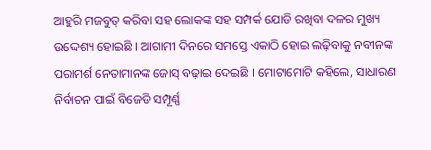ଆହୁରି ମଜବୁତ୍ କରିବା ସହ ଲୋକଙ୍କ ସହ ସମ୍ପର୍କ ଯୋଡି ରଖିବା ଦଳର ମୁଖ୍ୟ ଉଦ୍ଦେଶ୍ୟ ହୋଇଛି । ଆଗାମୀ ଦିନରେ ସମସ୍ତେ ଏକାଠି ହୋଇ ଲଢ଼ିବାକୁ ନବୀନଙ୍କ ପରାମର୍ଶ ନେତାମାନଙ୍କ ଜୋସ୍ ବଢ଼ାଇ ଦେଇଛି । ମୋଟାମୋଟି କହିଲେ, ସାଧାରଣ ନିର୍ବାଚନ ପାଇଁ ବିଜେଡି ସମ୍ପୂର୍ଣ୍ଣ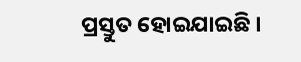ପ୍ରସ୍ତୁତ ହୋଇଯାଇଛି ।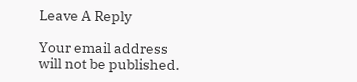Leave A Reply

Your email address will not be published.